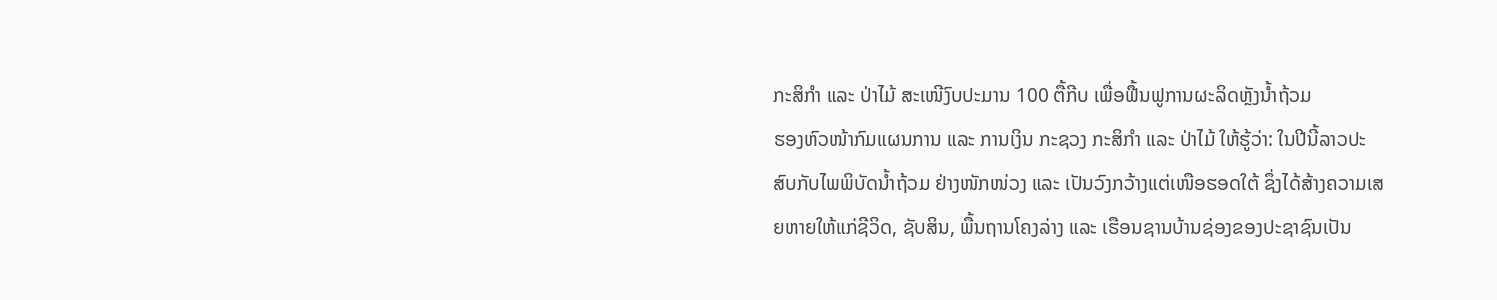ກະສິກໍາ ແລະ ປ່າໄມ້ ສະເໜີງົບປະມານ 100 ຕື້ກີບ ເພື່ອຟື້ນຟູການຜະລິດຫຼັງນໍ້າຖ້ວມ
ຮອງຫົວໜ້າກົມແຜນການ ແລະ ການເງິນ ກະຊວງ ກະສິກໍາ ແລະ ປ່າໄມ້ ໃຫ້ຮູ້ວ່າ: ໃນປີນີ້ລາວປະສົບກັບໄພພິບັດນໍ້າຖ້ວມ ຢ່າງໜັກໜ່ວງ ແລະ ເປັນວົງກວ້າງແຕ່ເໜືອຮອດໃຕ້ ຊຶ່ງໄດ້ສ້າງຄວາມເສຍຫາຍໃຫ້ແກ່ຊີວິດ, ຊັບສິນ, ພື້ນຖານໂຄງລ່າງ ແລະ ເຮືອນຊານບ້ານຊ່ອງຂອງປະຊາຊົນເປັນ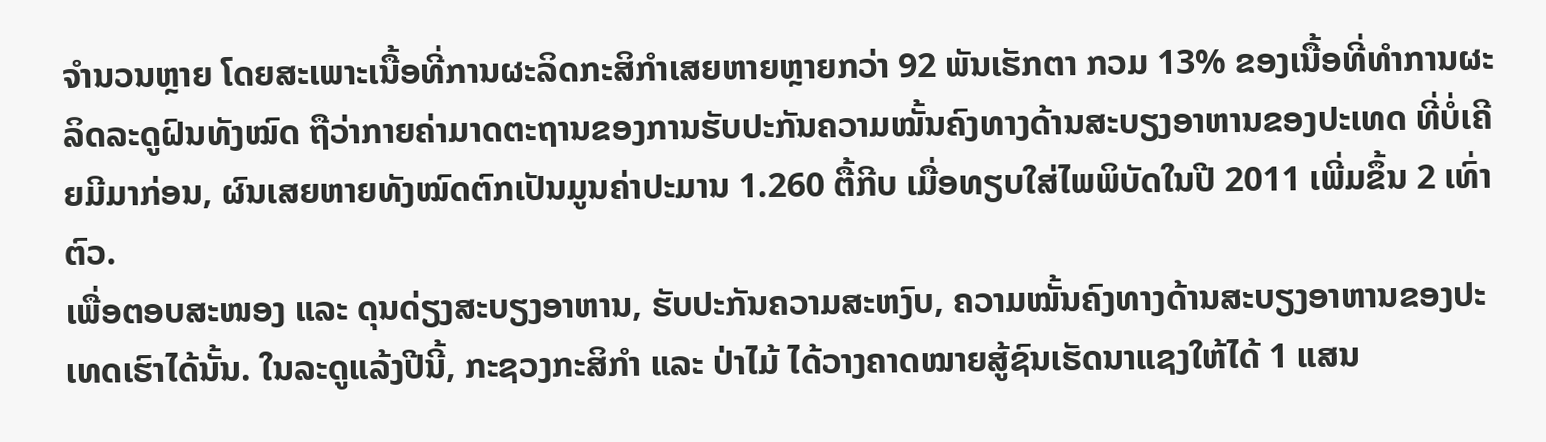ຈໍານວນຫຼາຍ ໂດຍສະເພາະເນື້ອທີ່ການຜະລິດກະສິກໍາເສຍຫາຍຫຼາຍກວ່າ 92 ພັນເຮັກຕາ ກວມ 13% ຂອງເນື້ອທີ່ທໍາການຜະລິດລະດູຝົນທັງໝົດ ຖືວ່າກາຍຄ່າມາດຕະຖານຂອງການຮັບປະກັນຄວາມໝັ້ນຄົງທາງດ້ານສະບຽງອາຫານຂອງປະເທດ ທີ່ບໍ່ເຄີຍມີມາກ່ອນ, ຜົນເສຍຫາຍທັງໝົດຕົກເປັນມູນຄ່າປະມານ 1.260 ຕື້ກີບ ເມື່ອທຽບໃສ່ໄພພິບັດໃນປີ 2011 ເພີ່ມຂຶ້ນ 2 ເທົ່າຕົວ.
ເພື່ອຕອບສະໜອງ ແລະ ດຸນດ່ຽງສະບຽງອາຫານ, ຮັບປະກັນຄວາມສະຫງົບ, ຄວາມໝັ້ນຄົງທາງດ້ານສະບຽງອາຫານຂອງປະເທດເຮົາໄດ້ນັ້ນ. ໃນລະດູແລ້ງປີນີ້, ກະຊວງກະສິກໍາ ແລະ ປ່າໄມ້ ໄດ້ວາງຄາດໝາຍສູ້ຊົນເຮັດນາແຊງໃຫ້ໄດ້ 1 ແສນ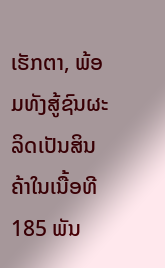ເຮັກຕາ, ພ້ອມທັງສູ້ຊົນຜະລິດເປັນສິນຄ້າໃນເນື້ອທີ 185 ພັນ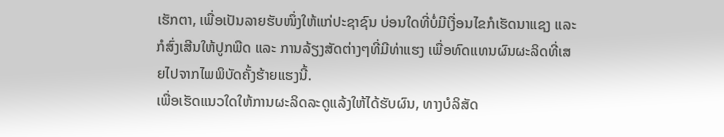ເຮັກຕາ, ເພື່ອເປັນລາຍຮັບໜຶ່ງໃຫ້ແກ່ປະຊາຊົນ ບ່ອນໃດທີ່ບໍ່ມີເງື່ອນໄຂກໍເຮັດນາແຊງ ແລະ ກໍສົ່ງເສີນໃຫ້ປູກພືດ ແລະ ການລ້ຽງສັດຕ່າງໆທີ່ມີທ່າແຮງ ເພື່ອທົດແທນຜົນຜະລິດທີ່ເສຍໄປຈາກໄພພິບັດຄັ້ງຮ້າຍແຮງນີ້.
ເພື່ອເຮັດແນວໃດໃຫ້ການຜະລິດລະດູແລ້ງໃຫ້ໄດ້ຮັບຜົນ, ທາງບໍລິສັດ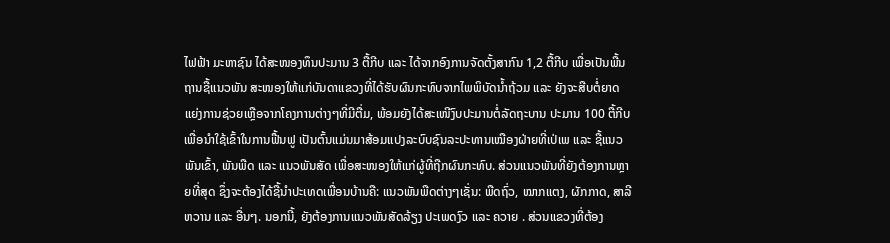ໄຟຟ້າ ມະຫາຊົນ ໄດ້ສະໜອງທຶນປະມານ 3 ຕື້ກີບ ແລະ ໄດ້ຈາກອົງການຈັດຕັ້ງສາກົນ 1,2 ຕື້ກີບ ເພື່ອເປັນພື້ນຖານຊື້ແນວພັນ ສະໜອງໃຫ້ແກ່ບັນດາແຂວງທີ່ໄດ້ຮັບຜົນກະທົບຈາກໄພພິບັດນໍ້າຖ້ວມ ແລະ ຍັງຈະສືບຕໍ່ຍາດແຍ່ງການຊ່ວຍເຫຼືອຈາກໂຄງການຕ່າງໆທີ່ມີຕື່ມ, ພ້ອມຍັງໄດ້ສະເໜີງົບປະມານຕໍ່ລັດຖະບານ ປະມານ 100 ຕື້ກີບ ເພື່ອນໍາໃຊ້ເຂົ້າໃນການຟື້ນຟູ ເປັນຕົ້ນແມ່ນມາສ້ອມແປງລະບົບຊົນລະປະທານເໝືອງຝ່າຍທີ່ເປ່ເພ ແລະ ຊື້ແນວພັນເຂົ້າ, ພັນພືດ ແລະ ແນວພັນສັດ ເພື່ອສະໜອງໃຫ້ແກ່ຜູ້ທີ່ຖືກຜົນກະທົບ. ສ່ວນແນວພັນທີ່ຍັງຕ້ອງການຫຼາຍທີ່ສຸດ ຊຶ່ງຈະຕ້ອງໄດ້ຊື້ນໍາປະເທດເພື່ອນບ້ານຄື: ແນວພັນພືດຕ່າງໆເຊັ່ນ: ພືດຖົ່ວ, ໝາກແຕງ, ຜັກກາດ, ສາລີຫວານ ແລະ ອື່ນໆ. ນອກນີ້, ຍັງຕ້ອງການແນວພັນສັດລ້ຽງ ປະເພດງົວ ແລະ ຄວາຍ . ສ່ວນແຂວງທີ່ຕ້ອງ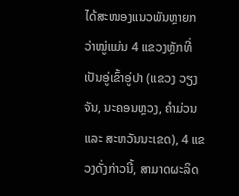ໄດ້ສະໜອງແນວພັນຫຼາຍກວ່າໝູ່ແມ່ນ 4 ແຂວງຫຼັກທີ່ເປັນອູ່ເຂົ້າອູ່ປາ (ແຂວງ ວຽງຈັນ, ນະຄອນຫຼວງ, ຄໍາມ່ວນ ແລະ ສະຫວັນນະເຂດ), 4 ແຂວງດັ່ງກ່າວນີ້, ສາມາດຜະລິດ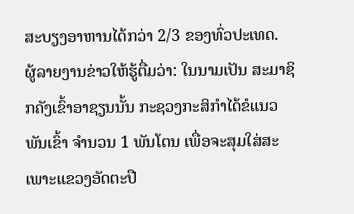ສະບຽງອາຫານໄດ້ກວ່າ 2/3 ຂອງທົ່ວປະເທດ.
ຜູ້ລາຍງານຂ່າວໃຫ້ຮູ້ຕື່ມວ່າ: ໃນນາມເປັນ ສະມາຊິກຄັງເຂົ້າອາຊຽນນັ້ນ ກະຊວງກະສິກໍາໄດ້ຂໍແນວພັນເຂົ້າ ຈໍານວນ 1 ພັນໂຕນ ເພື່ອຈະສຸມໃສ່ສະເພາະແຂວງອັດຕະປື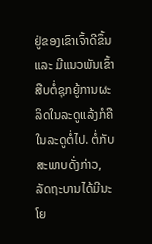ຢູ່ຂອງເຂົາເຈົ້າດີຂຶ້ນ ແລະ ມີແນວພັນເຂົ້າສືບຕໍ່ຊຸກຍູ້ການຜະລິດໃນລະດູແລ້ງກໍຄືໃນລະດູຕໍ່ໄປ. ຕໍ່ກັບສະພາບດັ່ງກ່າວ, ລັດຖະບານໄດ້ມີນະໂຍ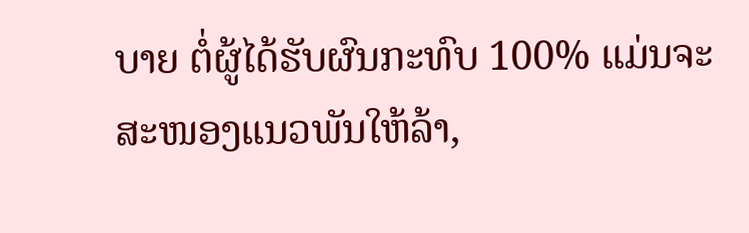ບາຍ ຕໍ່ຜູ້ໄດ້ຮັບຜົນກະທົບ 100% ແມ່ນຈະສະໜອງແນວພັນໃຫ້ລ້າ,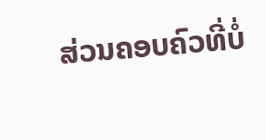ສ່ວນຄອບຄົວທີ່ບໍ່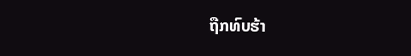ຖືກທົບຮ້າ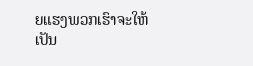ຍແຮງພວກເຮົາຈະໃຫ້ເປັນ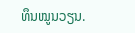ທຶນໝູນວຽນ.